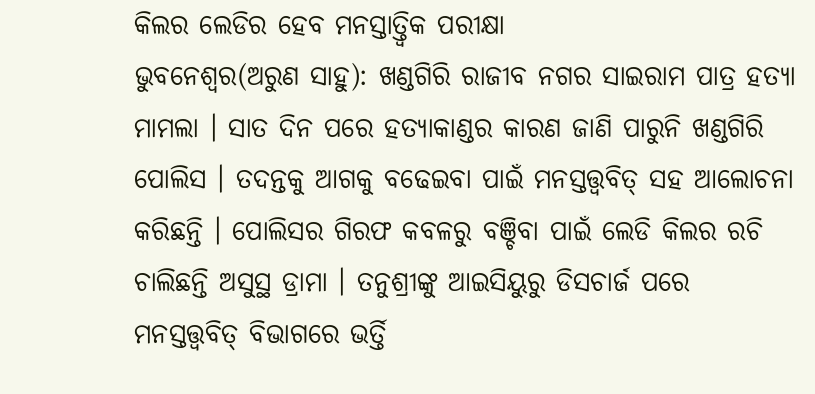କିଲର ଲେଡିର ହେବ ମନସ୍ତାତ୍ତ୍ୱିକ ପରୀକ୍ଷା
ଭୁବନେଶ୍ୱର(ଅରୁଣ ସାହୁ): ଖଣ୍ଡଗିରି ରାଜୀବ ନଗର ସାଇରାମ ପାତ୍ର ହତ୍ୟା ମାମଲା । ସାତ ଦିନ ପରେ ହତ୍ୟାକାଣ୍ଡର କାରଣ ଜାଣି ପାରୁନି ଖଣ୍ଡଗିରି ପୋଲିସ । ତଦନ୍ତକୁ ଆଗକୁ ବଢେଇବା ପାଇଁ ମନସ୍ତତ୍ତ୍ୱବିତ୍ ସହ ଆଲୋଚନା କରିଛନ୍ତି । ପୋଲିସର ଗିରଫ କବଳରୁ ବଞ୍ଚିବା ପାଇଁ ଲେଡି କିଲର ରଚି ଚାଲିଛନ୍ତି ଅସୁସ୍ଥ ଡ୍ରାମା । ତନୁଶ୍ରୀଙ୍କୁ ଆଇସିୟୁରୁ ଡିସଚାର୍ଜ ପରେ ମନସ୍ତତ୍ତ୍ୱବିତ୍ ବିଭାଗରେ ଭର୍ତ୍ତି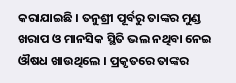କରାଯାଇଛି । ତନୁଶ୍ରୀ ପୂର୍ବରୁ ତାଙ୍କର ମୁଣ୍ଡ ଖରାପ ଓ ମାନସିକ ସ୍ଥିତି ଭଲ ନଥିବା ନେଇ ଔଷଧ ଖାଉଥିଲେ । ପ୍ରକୃତରେ ତାଙ୍କର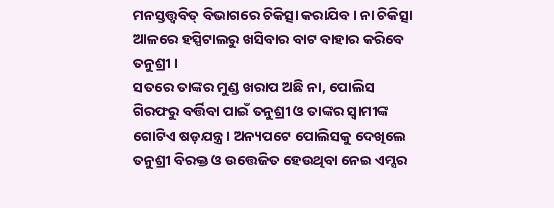ମନସ୍ତତ୍ତ୍ୱବିତ୍ ବିଭାଗରେ ଚିକିତ୍ସା କରାଯିବ । ନା ଚିକିତ୍ସା ଆଳରେ ହସ୍ପିଟାଲରୁ ଖସିବାର ବାଟ ବାହାର କରିବେ ତନୁଶ୍ରୀ ।
ସତରେ ତାଙ୍କର ମୁଣ୍ଡ ଖରାପ ଅଛି ନା, ପୋଲିସ ଗିରଫରୁ ବର୍ତ୍ତିବା ପାଇଁ ତନୁଶ୍ରୀ ଓ ତାଙ୍କର ସ୍ୱାମୀଙ୍କ ଗୋଟିଏ ଷଡ଼ଯନ୍ତ୍ର । ଅନ୍ୟପଟେ ପୋଲିସକୁ ଦେଖିଲେ ତନୁଶ୍ରୀ ବିରକ୍ତ ଓ ଉତ୍ତେଜିତ ହେଉଥିବା ନେଇ ଏମ୍ସର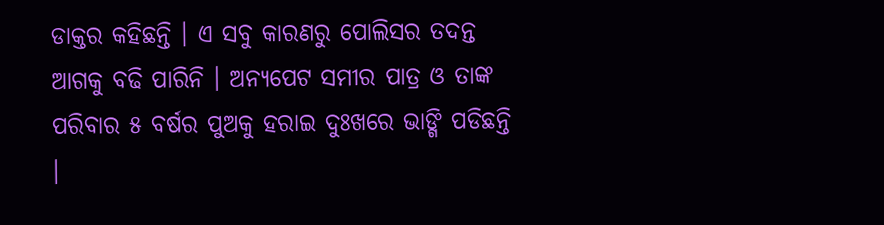ଡାକ୍ତର କହିଛନ୍ତି । ଏ ସବୁ କାରଣରୁ ପୋଲିସର ତଦନ୍ତ ଆଗକୁ ବଢି ପାରିନି । ଅନ୍ୟପେଟ ସମୀର ପାତ୍ର ଓ ତାଙ୍କ ପରିବାର ୫ ବର୍ଷର ପୁଅକୁ ହରାଇ ଦୁଃଖରେ ଭାଙ୍ଗି ପଡିଛନ୍ତି ।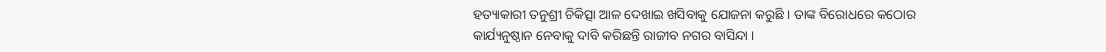ହତ୍ୟାକାରୀ ତନୁଶ୍ରୀ ଚିକିତ୍ସା ଆଳ ଦେଖାଇ ଖସିବାକୁ ଯୋଜନା କରୁଛି । ତାଙ୍କ ବିରୋଧରେ କଠୋର କାର୍ଯ୍ୟନୁଷ୍ଠାନ ନେବାକୁ ଦାବି କରିଛନ୍ତି ରାଜୀବ ନଗର ବାସିନ୍ଦା ।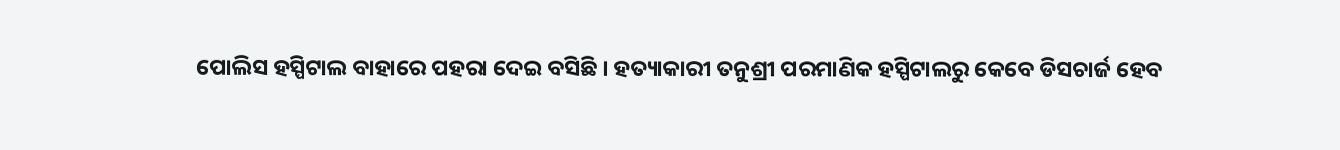ପୋଲିସ ହସ୍ପିଟାଲ ବାହାରେ ପହରା ଦେଇ ବସିଛି । ହତ୍ୟାକାରୀ ତନୁଶ୍ରୀ ପରମାଣିକ ହସ୍ପିଟାଲରୁ କେବେ ଡିସଚାର୍ଜ ହେବ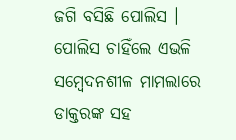ଜଗି ବସିଛି ପୋଲିସ । ପୋଲିସ ଚାହିଁଲେ ଏଭଳି ସମ୍ବେଦନଶୀଳ ମାମଲାରେ ଡାକ୍ତରଙ୍କ ସହ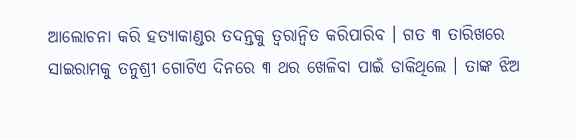ଆଲୋଚନା କରି ହତ୍ୟାକାଣ୍ଡର ତଦନ୍ତକୁ ତ୍ୱରାନ୍ୱିତ କରିପାରିବ । ଗତ ୩ ତାରିଖରେ ସାଇରାମକୁ ତନୁଶ୍ରୀ ଗୋଟିଏ ଦିନରେ ୩ ଥର ଖେଳିବା ପାଇଁ ଡାକିଥିଲେ । ତାଙ୍କ ଝିଅ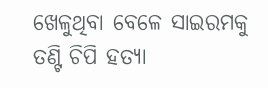ଖେଳୁଥିବା ବେଳେ ସାଇରମକୁ ତଣ୍ଟି ଚିପି ହତ୍ୟା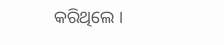କରିଥିଲେ ।